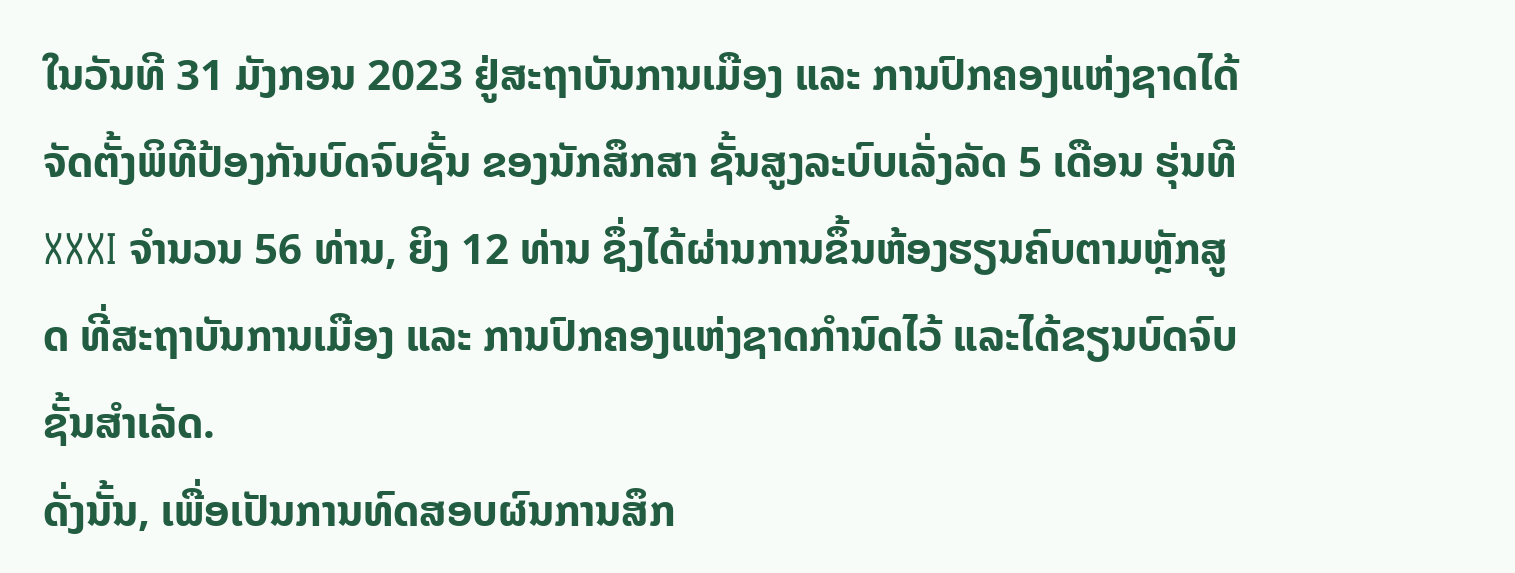ໃນວັນທີ 31 ມັງກອນ 2023 ຢູ່ສະຖາບັນການເມືອງ ແລະ ການປົກຄອງແຫ່ງຊາດໄດ້ຈັດຕັ້ງພິທີປ້ອງກັນບົດຈົບຊັ້ນ ຂອງນັກສຶກສາ ຊັ້ນສູງລະບົບເລັ່ງລັດ 5 ເດືອນ ຮຸ່ນທີ XXXI ຈຳນວນ 56 ທ່ານ, ຍິງ 12 ທ່ານ ຊຶ່ງໄດ້ຜ່ານການຂຶ້ນຫ້ອງຮຽນຄົບຕາມຫຼັກສູດ ທີ່ສະຖາບັນການເມືອງ ແລະ ການປົກຄອງແຫ່ງຊາດກໍານົດໄວ້ ແລະໄດ້ຂຽນບົດຈົບຊັ້ນສໍາເລັດ.
ດັ່ງນັ້ນ, ເພື່ອເປັນການທົດສອບຜົນການສຶກ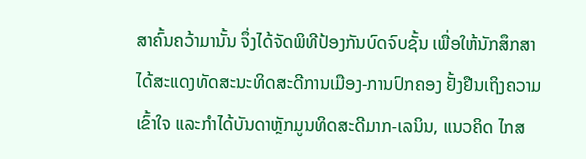ສາຄົ້ນຄວ້າມານັ້ນ ຈຶ່ງໄດ້ຈັດພິທີປ້ອງກັນບົດຈົບຊັ້ນ ເພື່ອໃຫ້ນັກສຶກສາໄດ້ສະແດງທັດສະນະທິດສະດີການເມືອງ-ການປົກຄອງ ຢັ້ງຢືນເຖິງຄວາມເຂົ້າໃຈ ແລະກໍາໄດ້ບັນດາຫຼັກມູນທິດສະດີມາກ-ເລນິນ, ແນວຄິດ ໄກສ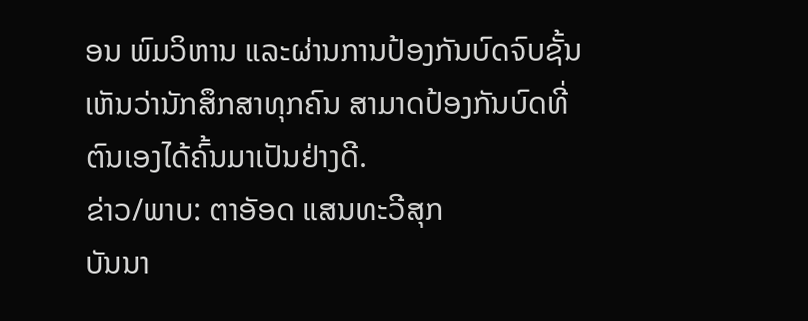ອນ ພົມວິຫານ ແລະຜ່ານການປ້ອງກັນບົດຈົບຊັ້ນເຫັນວ່ານັກສຶກສາທຸກຄົນ ສາມາດປ້ອງກັນບົດທີ່ຕົນເອງໄດ້ຄົ້ນມາເປັນຢ່າງດີ.
ຂ່າວ/ພາບ: ຕາອັອດ ແສນທະວີສຸກ
ບັນນາ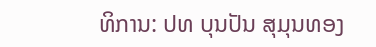ທິການ: ປທ ບຸນປັນ ສຸມຸນທອງ